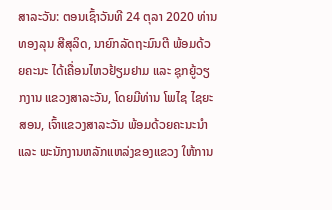ສາລະວັນ: ຕອນເຊົ້າວັນທີ 24 ຕຸລາ 2020 ທ່ານ ທອງລຸນ ສີສຸລິດ, ນາຍົກລັດຖະມົນຕີ ພ້ອມດ້ວຍຄະນະ ໄດ້ເຄື່ອນໄຫວຢ້ຽມຢາມ ແລະ ຊຸກຍູ້ວຽກງານ ແຂວງສາລະວັນ, ໂດຍມີທ່ານ ໂພໄຊ ໄຊຍະສອນ, ເຈົ້າແຂວງສາລະວັນ ພ້ອມດ້ວຍຄະນະນຳ ແລະ ພະນັກງານຫລັກແຫລ່ງຂອງແຂວງ ໃຫ້ການ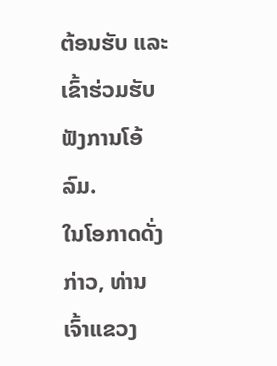ຕ້ອນຮັບ ແລະ ເຂົ້າຮ່ວມຮັບຟັງການໂອ້ລົມ.
ໃນໂອກາດດັ່ງກ່າວ, ທ່ານ ເຈົ້າແຂວງ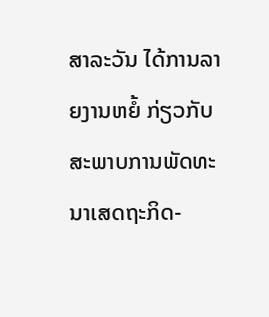ສາລະວັນ ໄດ້ການລາຍງານຫຍໍ້ ກ່ຽວກັບ ສະພາບການພັດທະນາເສດຖະກິດ-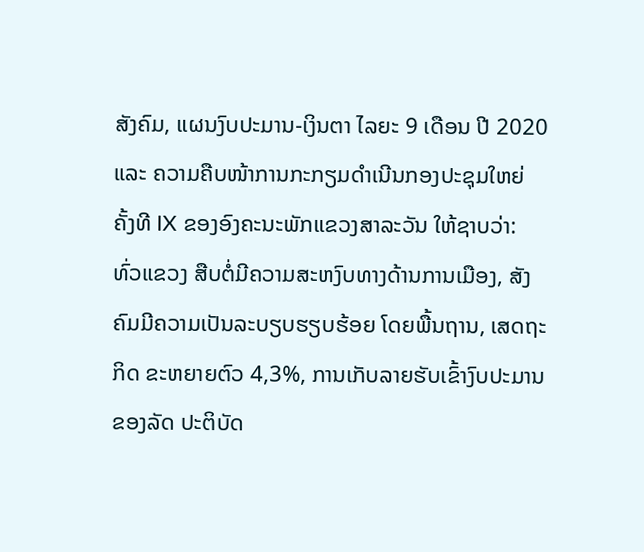ສັງຄົມ, ແຜນງົບປະມານ-ເງິນຕາ ໄລຍະ 9 ເດືອນ ປີ 2020 ແລະ ຄວາມຄືບໜ້າການກະກຽມດຳເນີນກອງປະຊຸມໃຫຍ່ ຄັ້ງທີ IX ຂອງອົງຄະນະພັກແຂວງສາລະວັນ ໃຫ້ຊາບວ່າ: ທົ່ວແຂວງ ສືບຕໍ່ມີຄວາມສະຫງົບທາງດ້ານການເມືອງ, ສັງຄົມມີຄວາມເປັນລະບຽບຮຽບຮ້ອຍ ໂດຍພື້ນຖານ, ເສດຖະກິດ ຂະຫຍາຍຕົວ 4,3%, ການເກັບລາຍຮັບເຂົ້າງົບປະມານຂອງລັດ ປະຕິບັດ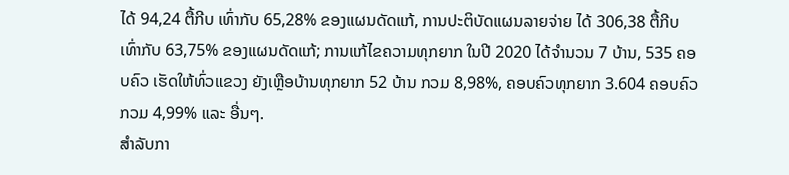ໄດ້ 94,24 ຕື້ກີບ ເທົ່າກັບ 65,28% ຂອງແຜນດັດແກ້, ການປະຕິບັດແຜນລາຍຈ່າຍ ໄດ້ 306,38 ຕື້ກີບ ເທົ່າກັບ 63,75% ຂອງແຜນດັດແກ້; ການແກ້ໄຂຄວາມທຸກຍາກ ໃນປີ 2020 ໄດ້ຈຳນວນ 7 ບ້ານ, 535 ຄອບຄົວ ເຮັດໃຫ້ທົ່ວແຂວງ ຍັງເຫຼືອບ້ານທຸກຍາກ 52 ບ້ານ ກວມ 8,98%, ຄອບຄົວທຸກຍາກ 3.604 ຄອບຄົວ ກວມ 4,99% ແລະ ອື່ນໆ.
ສຳລັບກາ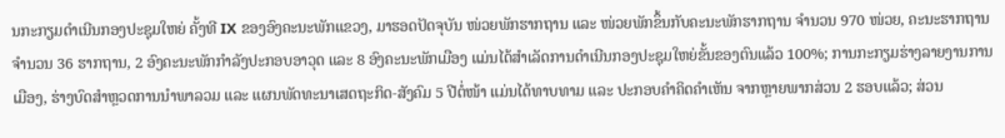ນກະກຽມດຳເນີນກອງປະຊຸມໃຫຍ່ ຄັ້ງທີ IX ຂອງອົງຄະນະພັກແຂວງ, ມາຮອດປັດຈຸບັນ ໜ່ວຍພັກຮາກຖານ ແລະ ໜ່ວຍພັກຂຶ້ນກັບຄະນະພັກຮາກຖານ ຈຳນວນ 970 ໜ່ວຍ, ຄະນະຮາກຖານ ຈຳນວນ 36 ຮາກຖານ, 2 ອົງຄະນະພັກກຳລັງປະກອບອາວຸດ ແລະ 8 ອົງຄະນະພັກເມືອງ ແມ່ນໄດ້ສຳເລັດການດຳເນີນກອງປະຊຸມໃຫຍ່ຂັ້ນຂອງຕົນແລ້ວ 100%; ການກະກຽມຮ່າງລາຍງານການເມືອງ, ຮ່າງບົດສຳຫຼວດການນຳພາລວມ ແລະ ແຜນພັດທະນາເສດຖະກິດ-ສັງຄົມ 5 ປີຕໍ່ໜ້າ ແມ່ນໄດ້ທາບທາມ ແລະ ປະກອບຄຳຄິດຄຳເຫັນ ຈາກຫຼາຍພາກສ່ວນ 2 ຮອບແລ້ວ; ສ່ວນ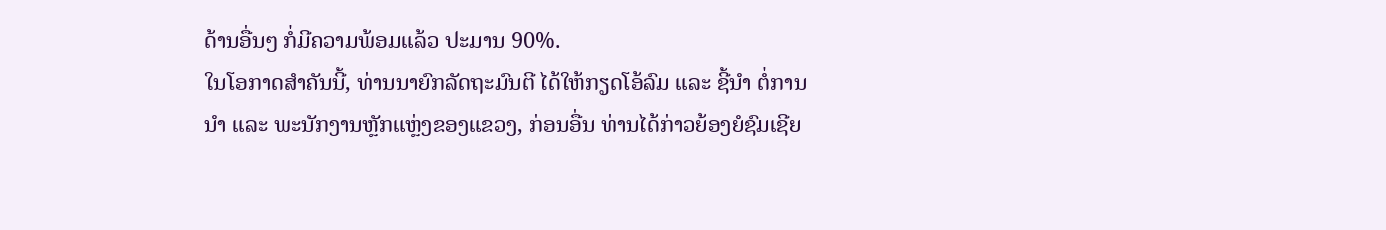ດ້ານອື່ນໆ ກໍ່ມີຄວາມພ້ອມແລ້ວ ປະມານ 90%.
ໃນໂອກາດສຳຄັນນີ້, ທ່ານນາຍົກລັດຖະມົນຕີ ໄດ້ໃຫ້ກຽດໂອ້ລົມ ແລະ ຊີ້ນໍາ ຕໍ່ການນໍາ ແລະ ພະນັກງານຫຼັກແຫຼ່ງຂອງແຂວງ, ກ່ອນອື່ນ ທ່ານໄດ້ກ່າວຍ້ອງຍໍຊົມເຊີຍ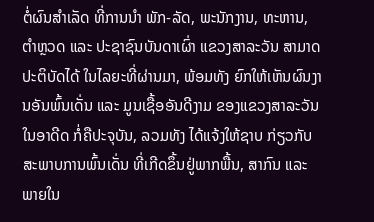ຕໍ່ຜົນສຳເລັດ ທີ່ການນຳ ພັກ-ລັດ, ພະນັກງານ, ທະຫານ, ຕຳຫຼວດ ແລະ ປະຊາຊົນບັນດາເຜົ່າ ແຂວງສາລະວັນ ສາມາດປະຕິບັດໄດ້ ໃນໄລຍະທີ່ຜ່ານມາ, ພ້ອມທັງ ຍົກໃຫ້ເຫັນຜົນງານອັນພົ້ນເດັ່ນ ແລະ ມູນເຊື້ອອັນດີງາມ ຂອງແຂວງສາລະວັນ ໃນອາດີດ ກໍ່ຄືປະຈຸບັນ, ລວມທັງ ໄດ້ແຈ້ງໃຫ້ຊາບ ກ່ຽວກັບສະພາບການພົ້ນເດັ່ນ ທີ່ເກີດຂຶ້ນຢູ່ພາກພື້ນ, ສາກົນ ແລະ ພາຍໃນ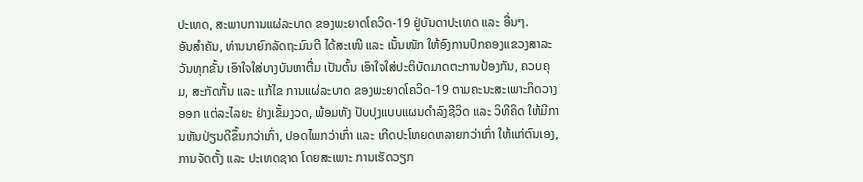ປະເທດ, ສະພາບການແຜ່ລະບາດ ຂອງພະຍາດໂຄວິດ-19 ຢູ່ບັນດາປະເທດ ແລະ ອື່ນໆ.
ອັນສຳຄັນ, ທ່ານນາຍົກລັດຖະມົນຕີ ໄດ້ສະເໜີ ແລະ ເນັ້ນໜັກ ໃຫ້ອົງການປົກຄອງແຂວງສາລະວັນທຸກຂັ້ນ ເອົາໃຈໃສ່ບາງບັນຫາຕື່ມ ເປັນຕົ້ນ ເອົາໃຈໃສ່ປະຕິບັດມາດຕະການປ້ອງກັນ, ຄວບຄຸມ, ສະກັດກັ້ນ ແລະ ແກ້ໄຂ ການແຜ່ລະບາດ ຂອງພະຍາດໂຄວິດ-19 ຕາມຄະນະສະເພາະກິດວາງອອກ ແຕ່ລະໄລຍະ ຢ່າງເຂັ້ມງວດ, ພ້ອມທັງ ປັບປຸງແບບແຜນດຳລົງຊີວິດ ແລະ ວິທີຄິດ ໃຫ້ມີການຫັນປ່ຽນດີຂຶ້ນກວ່າເກົ່າ, ປອດໄພກວ່າເກົ່າ ແລະ ເກີດປະໂຫຍດຫລາຍກວ່າເກົ່າ ໃຫ້ແກ່ຕົນເອງ, ການຈັດຕັ້ງ ແລະ ປະເທດຊາດ ໂດຍສະເພາະ ການເຮັດວຽກ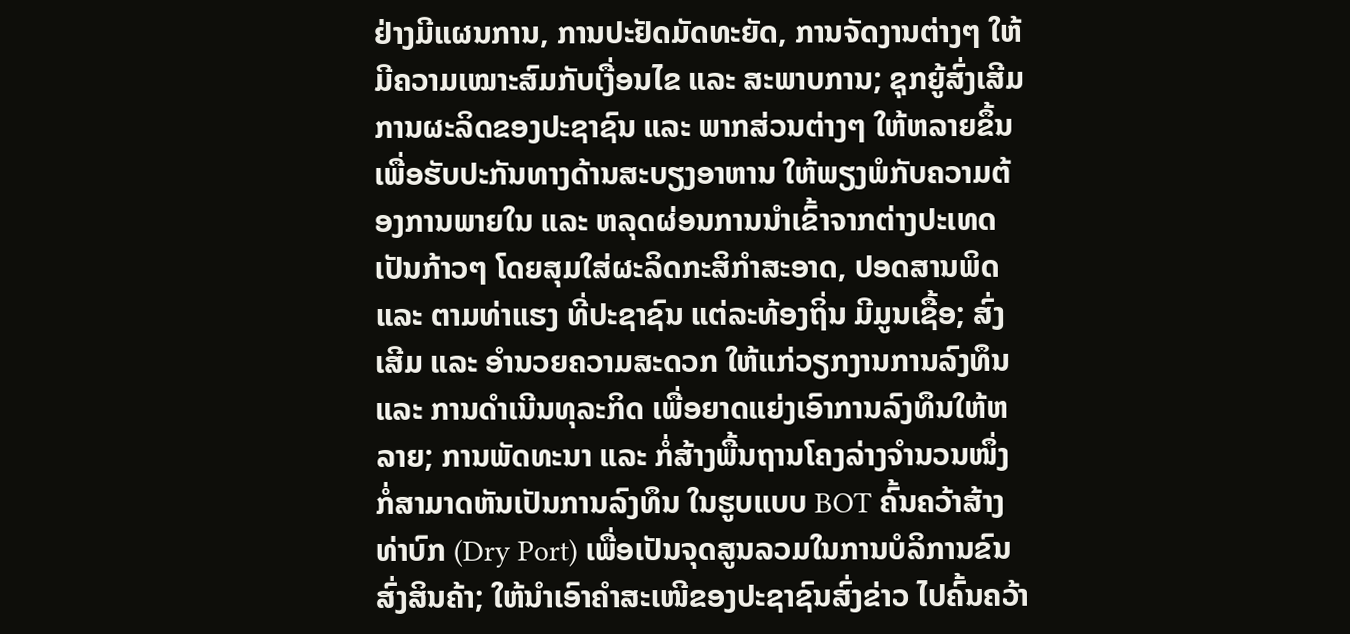ຢ່າງມີແຜນການ, ການປະຢັດມັດທະຍັດ, ການຈັດງານຕ່າງໆ ໃຫ້ມີຄວາມເໝາະສົມກັບເງື່ອນໄຂ ແລະ ສະພາບການ; ຊຸກຍູ້ສົ່ງເສີມການຜະລິດຂອງປະຊາຊົນ ແລະ ພາກສ່ວນຕ່າງໆ ໃຫ້ຫລາຍຂຶ້ນ ເພື່ອຮັບປະກັນທາງດ້ານສະບຽງອາຫານ ໃຫ້ພຽງພໍກັບຄວາມຕ້ອງການພາຍໃນ ແລະ ຫລຸດຜ່ອນການນຳເຂົ້າຈາກຕ່າງປະເທດ ເປັນກ້າວໆ ໂດຍສຸມໃສ່ຜະລິດກະສິກຳສະອາດ, ປອດສານພິດ ແລະ ຕາມທ່າແຮງ ທີ່ປະຊາຊົນ ແຕ່ລະທ້ອງຖິ່ນ ມີມູນເຊື້ອ; ສົ່ງເສີມ ແລະ ອຳນວຍຄວາມສະດວກ ໃຫ້ແກ່ວຽກງານການລົງທຶນ ແລະ ການດຳເນີນທຸລະກິດ ເພື່ອຍາດແຍ່ງເອົາການລົງທຶນໃຫ້ຫລາຍ; ການພັດທະນາ ແລະ ກໍ່ສ້າງພື້ນຖານໂຄງລ່າງຈຳນວນໜຶ່ງ ກໍ່ສາມາດຫັນເປັນການລົງທຶນ ໃນຮູບແບບ BOT ຄົ້ນຄວ້າສ້າງທ່າບົກ (Dry Port) ເພື່ອເປັນຈຸດສູນລວມໃນການບໍລິການຂົນສົ່ງສິນຄ້າ; ໃຫ້ນຳເອົາຄຳສະເໜີຂອງປະຊາຊົນສົ່ງຂ່າວ ໄປຄົ້ນຄວ້າ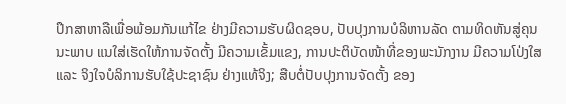ປຶກສາຫາລືເພື່ອພ້ອມກັນແກ້ໄຂ ຢ່າງມີຄວາມຮັບຜິດຊອບ, ປັບປຸງການບໍລິຫານລັດ ຕາມທິດຫັນສູ່ຄຸນນະພາບ ແນໃສ່ເຮັດໃຫ້ການຈັດຕັ້ງ ມີຄວາມເຂັ້ມແຂງ, ການປະຕິບັດໜ້າທີ່ຂອງພະນັກງານ ມີຄວາມໂປ່ງໃສ ແລະ ຈິງໃຈບໍລິການຮັບໃຊ້ປະຊາຊົນ ຢ່າງແທ້ຈິງ; ສືບຕໍ່ປັບປຸງການຈັດຕັ້ງ ຂອງ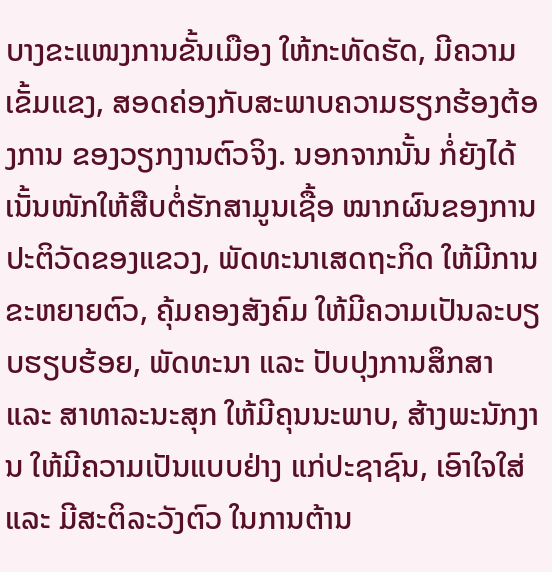ບາງຂະແໜງການຂັ້ນເມືອງ ໃຫ້ກະທັດຮັດ, ມີຄວາມເຂັ້ມແຂງ, ສອດຄ່ອງກັບສະພາບຄວາມຮຽກຮ້ອງຕ້ອງການ ຂອງວຽກງານຕົວຈິງ. ນອກຈາກນັ້ນ ກໍ່ຍັງໄດ້ເນັ້ນໜັກໃຫ້ສືບຕໍ່ຮັກສາມູນເຊື້ອ ໝາກຜົນຂອງການປະຕິວັດຂອງແຂວງ, ພັດທະນາເສດຖະກິດ ໃຫ້ມີການຂະຫຍາຍຕົວ, ຄຸ້ມຄອງສັງຄົມ ໃຫ້ມີຄວາມເປັນລະບຽບຮຽບຮ້ອຍ, ພັດທະນາ ແລະ ປັບປຸງການສຶກສາ ແລະ ສາທາລະນະສຸກ ໃຫ້ມີຄຸນນະພາບ, ສ້າງພະນັກງານ ໃຫ້ມີຄວາມເປັນແບບຢ່າງ ແກ່ປະຊາຊົນ, ເອົາໃຈໃສ່ ແລະ ມີສະຕິລະວັງຕົວ ໃນການຕ້ານ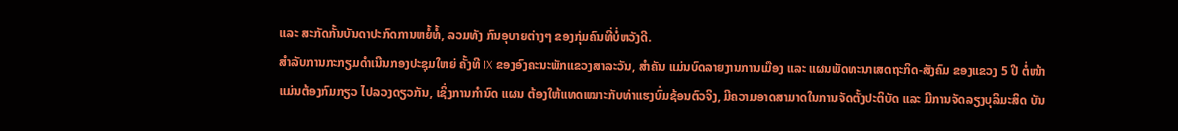ແລະ ສະກັດກັ້ນບັນດາປະກົດການຫຍໍ້ທໍ້, ລວມທັງ ກົນອຸບາຍຕ່າງໆ ຂອງກຸ່ມຄົນທີ່ບໍ່ຫວັງດີ.
ສຳລັບການກະກຽມດຳເນີນກອງປະຊຸມໃຫຍ່ ຄັ້ງທີ IX ຂອງອົງຄະນະພັກແຂວງສາລະວັນ, ສຳຄັນ ແມ່ນບົດລາຍງານການເມືອງ ແລະ ແຜນພັດທະນາເສດຖະກິດ-ສັງຄົມ ຂອງແຂວງ 5 ປີ ຕໍ່ໜ້າ ແມ່ນຕ້ອງກົມກຽວ ໄປລວງດຽວກັນ, ເຊິ່ງການກຳນົດ ແຜນ ຕ້ອງໃຫ້ແທດເໝາະກັບທ່າແຮງບົ່ມຊ້ອນຕົວຈິງ, ມີຄວາມອາດສາມາດໃນການຈັດຕັ້ງປະຕິບັດ ແລະ ມີການຈັດລຽງບຸລິມະສິດ ບັນ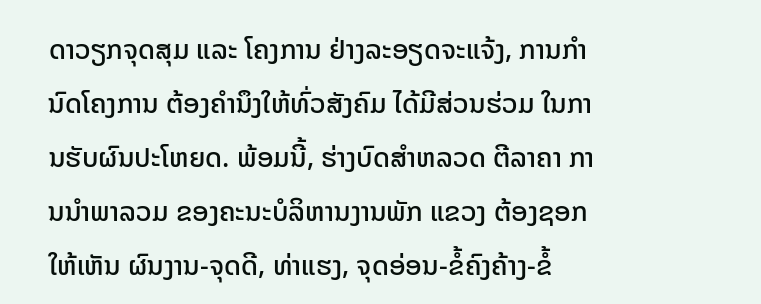ດາວຽກຈຸດສຸມ ແລະ ໂຄງການ ຢ່າງລະອຽດຈະແຈ້ງ, ການກຳນົດໂຄງການ ຕ້ອງຄຳນຶງໃຫ້ທົ່ວສັງຄົມ ໄດ້ມີສ່ວນຮ່ວມ ໃນການຮັບຜົນປະໂຫຍດ. ພ້ອມນີ້, ຮ່າງບົດສຳຫລວດ ຕີລາຄາ ການນຳພາລວມ ຂອງຄະນະບໍລິຫານງານພັກ ແຂວງ ຕ້ອງຊອກໃຫ້ເຫັນ ຜົນງານ-ຈຸດດີ, ທ່າແຮງ, ຈຸດອ່ອນ-ຂໍ້ຄົງຄ້າງ-ຂໍ້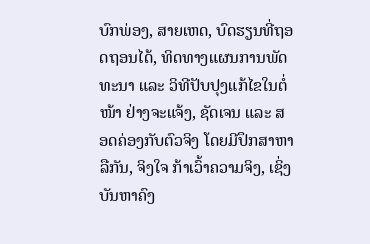ບົກພ່ອງ, ສາຍເຫດ, ບົດຮຽນທີ່ຖອດຖອນໄດ້, ທິດທາງແຜນການພັດທະນາ ແລະ ວິທີປັບປຸງແກ້ໄຂໃນຕໍ່ໜ້າ ຢ່າງຈະແຈ້ງ, ຊັດເຈນ ແລະ ສອດຄ່ອງກັບຕົວຈິງ ໂດຍມີປຶກສາຫາລືກັນ, ຈິງໃຈ ກ້າເວົ້າຄວາມຈິງ, ເຊິ່ງບັນຫາຄົງ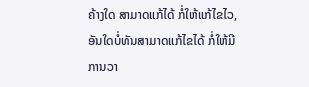ຄ້າງໃດ ສາມາດແກ້ໄດ້ ກໍ່ໃຫ້ແກ້ໄຂໄວ, ອັນໃດບໍ່ທັນສາມາດແກ້ໄຂໄດ້ ກໍ່ໃຫ້ມີການວາ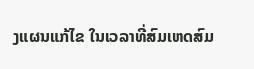ງແຜນແກ້ໄຂ ໃນເວລາທີ່ສົມເຫດສົມ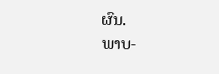ຜົນ.
ພາບ-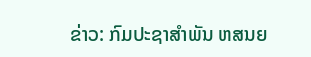ຂ່າວ: ກົມປະຊາສຳພັນ ຫສນຍ